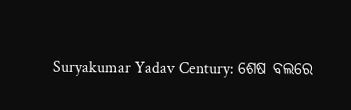Suryakumar Yadav Century: ଶେଷ ବଲରେ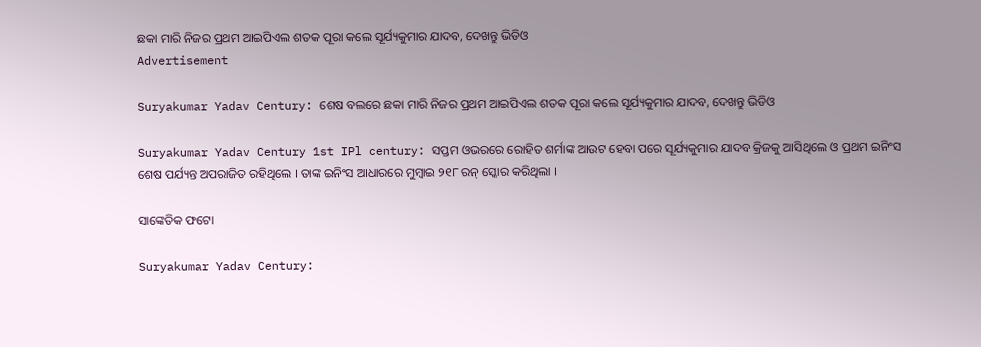ଛକା ମାରି ନିଜର ପ୍ରଥମ ଆଇପିଏଲ ଶତକ ପୂରା କଲେ ସୂର୍ଯ୍ୟକୁମାର ଯାଦବ, ଦେଖନ୍ତୁ ଭିଡିଓ
Advertisement

Suryakumar Yadav Century: ଶେଷ ବଲରେ ଛକା ମାରି ନିଜର ପ୍ରଥମ ଆଇପିଏଲ ଶତକ ପୂରା କଲେ ସୂର୍ଯ୍ୟକୁମାର ଯାଦବ, ଦେଖନ୍ତୁ ଭିଡିଓ

Suryakumar Yadav Century 1st IPl century: ସପ୍ତମ ଓଭରରେ ରୋହିତ ଶର୍ମାଙ୍କ ଆଉଟ ହେବା ପରେ ସୂର୍ଯ୍ୟକୁମାର ଯାଦବ କ୍ରିଜକୁ ଆସିଥିଲେ ଓ ପ୍ରଥମ ଇନିଂସ ଶେଷ ପର୍ଯ୍ୟନ୍ତ ଅପରାଜିତ ରହିଥିଲେ । ତାଙ୍କ ଇନିଂସ ଆଧାରରେ ମୁମ୍ବାଇ ୨୧୮ ରନ୍ ସ୍କୋର କରିଥିଲା ।

ସାଙ୍କେତିକ ଫଟୋ

Suryakumar Yadav Century: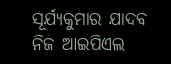ସୂର୍ଯ୍ୟକୁମାର ଯାଦବ ନିଜ ଆଇପିଏଲ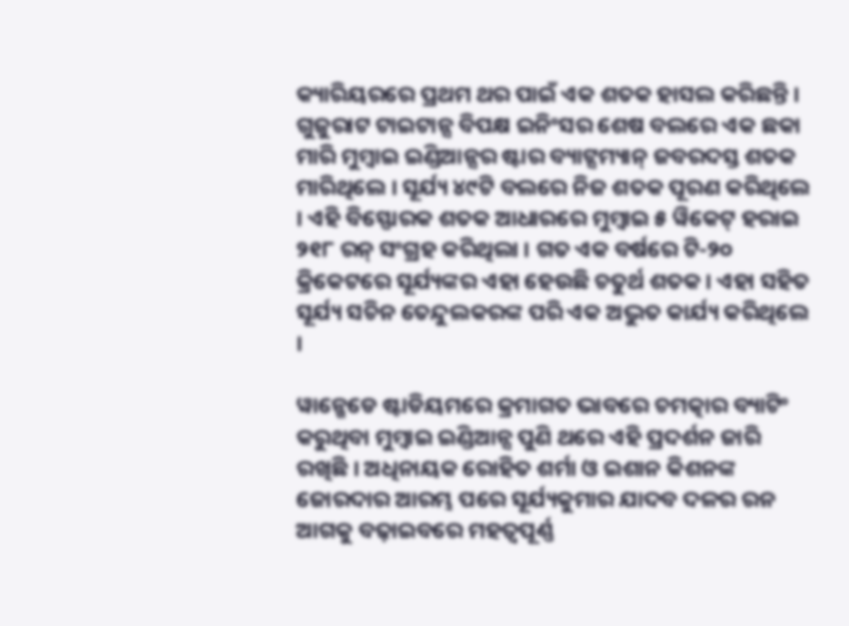କ୍ୟାରିୟରରେ ପ୍ରଥମ ଥର ପାଇଁ ଏକ ଶତକ ହାସଲ କରିଛନ୍ତି । ଗୁଜୁରାଟ ଟାଇଟାନ୍ସ ବିପକ୍ଷ ଇନିଂସର ଶେଷ ବଲରେ ଏକ ଛକା ମାରି ମୁମ୍ବାଇ ଇଣ୍ଡିଆନ୍ସର ଷ୍ଟାର ବ୍ୟାଟ୍ସମ୍ୟାନ୍ ଜବରଦସ୍ତ ଶତକ ମାରିଥିଲେ । ସୂର୍ଯ୍ୟ ୪୯ଟି ବଲରେ ନିଜ ଶତକ ପୂରଣ କରିଥିଲେ । ଏହି ବିସ୍ଫୋରକ ଶତକ ଆଧାରରେ ମୁମ୍ବାଇ ୫ ୱିକେଟ୍ ହରାଇ ୨୧୮ ରନ୍ ସଂଗ୍ରହ କରିଥିଲା । ଗତ ଏକ ବର୍ଷରେ ଟି-୨୦ କ୍ରିକେଟରେ ସୂର୍ଯ୍ୟଙ୍କର ଏହା ହେଉଛି ଚତୁର୍ଥ ଶତକ । ଏହା ସହିତ ସୂର୍ଯ୍ୟ ସଚିନ ତେନ୍ଦୁଲକରଙ୍କ ପରି ଏକ ଅଦ୍ଭୁତ କାର୍ଯ୍ୟ କରିଥିଲେ ।

ୱାନ୍ଖେଡେ ଷ୍ଟାଡିୟମରେ କ୍ରମାଗତ ଭାବରେ ଚମତ୍କାର ବ୍ୟାଟିଂ କରୁଥିବା ମୁମ୍ବାଇ ଇଣ୍ଡିଆନ୍ସ ପୁଣି ଥରେ ଏହି ପ୍ରଦର୍ଶନ ଜାରି ରଖିଛି । ଅଧିନାୟକ ରୋହିତ ଶର୍ମା ଓ ଇଶାନ କିଶନଙ୍କ ଜୋରଦାର ଆରମ୍ଭ ପରେ ସୂର୍ଯ୍ୟକୁମାର ଯାଦବ ଦଳର ରନ ଆଗକୁ ବଢ଼ାଇବରେ ମହତ୍ୱପୂର୍ଣ୍ଣ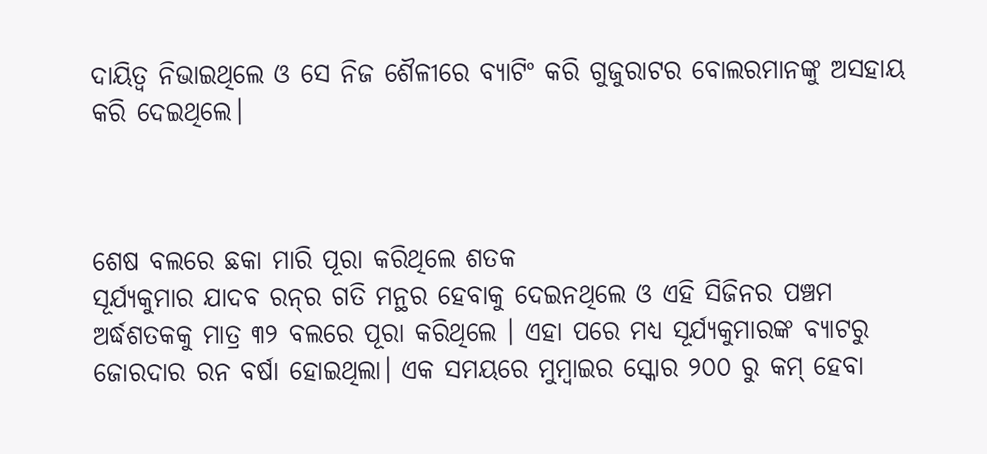ଦାୟିତ୍ୱ ନିଭାଇଥିଲେ ଓ ସେ ନିଜ ଶୈଳୀରେ ବ୍ୟାଟିଂ କରି ଗୁଜୁରାଟର ବୋଲରମାନଙ୍କୁ ଅସହାୟ କରି ଦେଇଥିଲେ।



ଶେଷ ବଲରେ ଛକା ମାରି ପୂରା କରିଥିଲେ ଶତକ
ସୂର୍ଯ୍ୟକୁମାର ଯାଦବ ରନ୍‌ର ଗତି ମନ୍ଥର ହେବାକୁ ଦେଇନଥିଲେ ଓ ଏହି ସିଜିନର ପଞ୍ଚମ ଅର୍ଦ୍ଧଶତକକୁ ମାତ୍ର ୩୨ ବଲରେ ପୂରା କରିଥିଲେ । ଏହା ପରେ ମଧ୍ୟ ସୂର୍ଯ୍ୟକୁମାରଙ୍କ ବ୍ୟାଟରୁ ଜୋରଦାର ରନ ବର୍ଷା ହୋଇଥିଲା। ଏକ ସମୟରେ ମୁମ୍ବାଇର ସ୍କୋର ୨୦୦ ରୁ କମ୍ ହେବା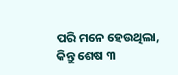ପରି ମନେ ହେଉଥିଲା, କିନ୍ତୁ ଶେଷ ୩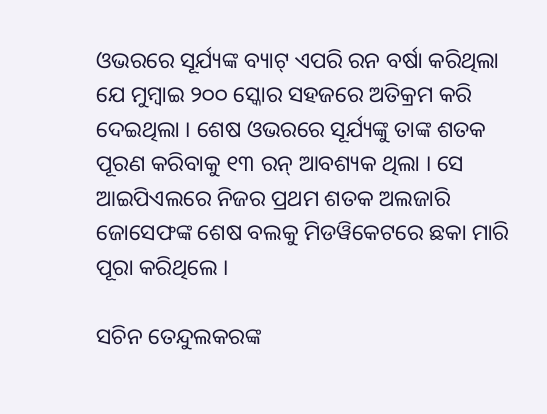ଓଭରରେ ସୂର୍ଯ୍ୟଙ୍କ ବ୍ୟାଟ୍ ଏପରି ରନ ବର୍ଷା କରିଥିଲା ଯେ ମୁମ୍ବାଇ ୨୦୦ ସ୍କୋର ସହଜରେ ଅତିକ୍ରମ କରି ଦେଇଥିଲା । ଶେଷ ଓଭରରେ ସୂର୍ଯ୍ୟଙ୍କୁ ତାଙ୍କ ଶତକ ପୂରଣ କରିବାକୁ ୧୩ ରନ୍ ଆବଶ୍ୟକ ଥିଲା । ସେ ଆଇପିଏଲରେ ନିଜର ପ୍ରଥମ ଶତକ ଅଲଜାରି ଜୋସେଫଙ୍କ ଶେଷ ବଲକୁ ମିଡୱିକେଟରେ ଛକା ମାରି ପୂରା କରିଥିଲେ ।

ସଚିନ ତେନ୍ଦୁଲକରଙ୍କ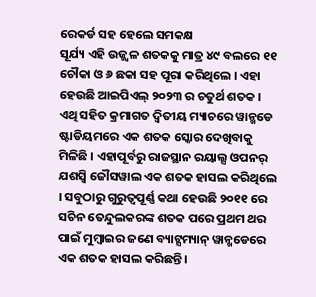ରେକର୍ଡ ସହ ହେଲେ ସମକକ୍ଷ
ସୂର୍ଯ୍ୟ ଏହି ଉଜ୍ଜ୍ୱଳ ଶତକକୁ ମାତ୍ର ୪୯ ବଲରେ ୧୧ ଚୌକା ଓ ୬ ଛକା ସହ ପୂରା କରିଥିଲେ । ଏହା ହେଉଛି ଆଇପିଏଲ୍ ୨୦୨୩ ର ଚତୁର୍ଥ ଶତକ । ଏଥି ସହିତ କ୍ରମାଗତ ଦ୍ୱିତୀୟ ମ୍ୟାଚରେ ୱାନ୍ଖଡେ ଷ୍ଟାଡିୟମରେ ଏକ ଶତକ ସ୍କୋର ଦେଖିବାକୁ ମିଳିଛି । ଏହାପୂର୍ବରୁ ରାଜସ୍ଥାନ ରୟାଲ୍ସ ଓପନର୍ ଯଶସ୍ୱି ଜୌସୱାଲ ଏକ ଶତକ ହାସଲ କରିଥିଲେ । ସବୁଠାରୁ ଗୁରୁତ୍ୱପୂର୍ଣ୍ଣ କଥା ହେଉଛି ୨୦୧୧ ରେ ସଚିନ ତେନ୍ଦୁଲକରଙ୍କ ଶତକ ପରେ ପ୍ରଥମ ଥର ପାଇଁ ମୁମ୍ବାଇର ଜଣେ ବ୍ୟାଟ୍ସମ୍ୟାନ୍ ୱାନ୍ଖଡେରେ ଏକ ଶତକ ହାସଲ କରିଛନ୍ତି ।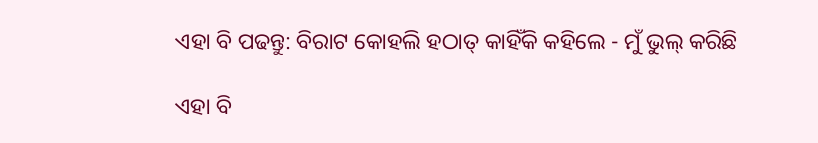ଏହା ବି ପଢନ୍ତୁ: ବିରାଟ କୋହଲି ହଠାତ୍ କାହିଁକି କହିଲେ - ମୁଁ ଭୁଲ୍ କରିଛି

ଏହା ବି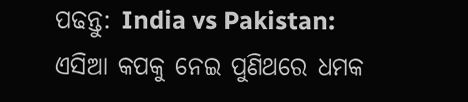ପଢନ୍ତୁ: India vs Pakistan: ଏସିଆ କପକୁ ନେଇ ପୁଣିଥରେ ଧମକ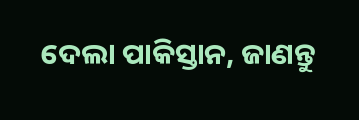ଦେଲା ପାକିସ୍ତାନ, ଜାଣନ୍ତୁ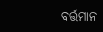ବର୍ତ୍ତମାନ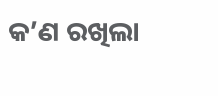କ’ଣ ରଖିଲା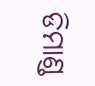ଡିମାଣ୍ଡ